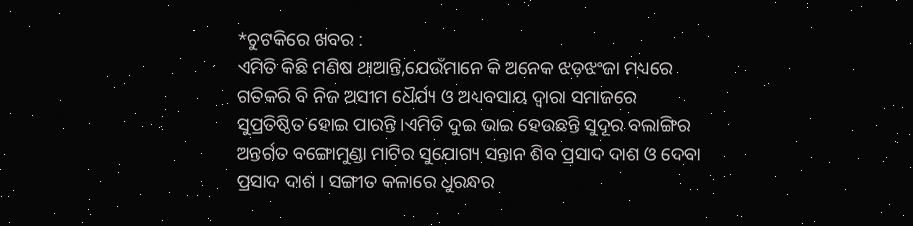*ଚୁଟକିରେ ଖବର :
ଏମିତି କିଛି ମଣିଷ ଥାଆନ୍ତି,ଯେଉଁମାନେ କି ଅନେକ ଝଡ଼ଝଂଜା ମଧ୍ୟରେ ଗତିକରି ବି ନିଜ ଅସୀମ ଧୈର୍ଯ୍ୟ ଓ ଅଧ୍ୟବସାୟ ଦ୍ଵାରା ସମାଜରେ ସୁପ୍ରତିଷ୍ଠିତ ହୋଇ ପାରନ୍ତି ।ଏମିତି ଦୁଇ ଭାଇ ହେଉଛନ୍ତି ସୁଦୂର ବଲାଙ୍ଗିର ଅନ୍ତର୍ଗତ ବଙ୍ଗୋମୁଣ୍ଡା ମାଟିର ସୁଯୋଗ୍ୟ ସନ୍ତାନ ଶିବ ପ୍ରସାଦ ଦାଶ ଓ ଦେବା ପ୍ରସାଦ ଦାଶ । ସଙ୍ଗୀତ କଳାରେ ଧୁରନ୍ଧର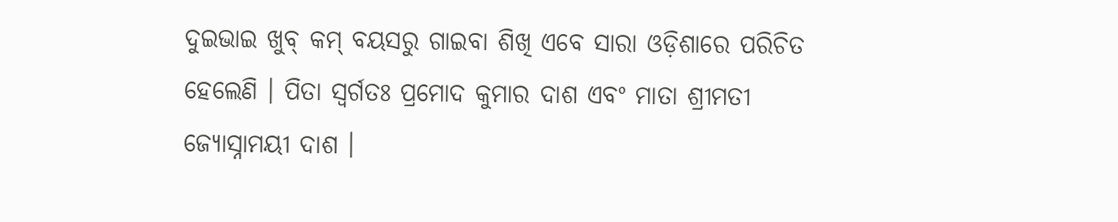ଦୁଇଭାଇ ଖୁବ୍ କମ୍ ବୟସରୁ ଗାଇବା ଶିଖି ଏବେ ସାରା ଓଡ଼ିଶାରେ ପରିଚିତ ହେଲେଣି । ପିତା ସ୍ଵର୍ଗତଃ ପ୍ରମୋଦ କୁମାର ଦାଶ ଏବଂ ମାତା ଶ୍ରୀମତୀ ଜ୍ୟୋସ୍ନାମୟୀ ଦାଶ ।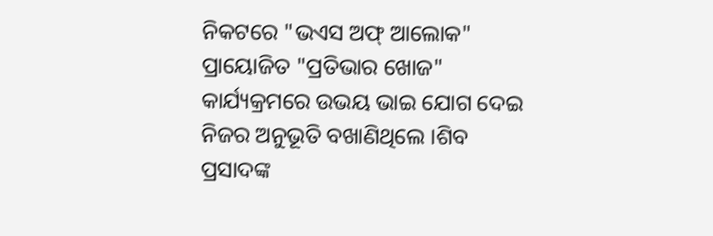ନିକଟରେ "ଭଏସ ଅଫ୍ ଆଲୋକ" ପ୍ରାୟୋଜିତ "ପ୍ରତିଭାର ଖୋଜ" କାର୍ଯ୍ୟକ୍ରମରେ ଉଭୟ ଭାଇ ଯୋଗ ଦେଇ ନିଜର ଅନୁଭୂତି ବଖାଣିଥିଲେ ।ଶିବ ପ୍ରସାଦଙ୍କ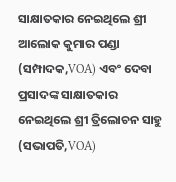ସାକ୍ଷାତକାର ନେଇଥିଲେ ଶ୍ରୀ ଆଲୋକ କୁମାର ପଣ୍ଡା (ସମ୍ପାଦକ,VOA) ଏବଂ ଦେବା ପ୍ରସାଦଙ୍କ ସାକ୍ଷାତକାର ନେଇଥିଲେ ଶ୍ରୀ ତ୍ରିଲୋଚନ ସାହୁ (ସଭାପତି,VOA)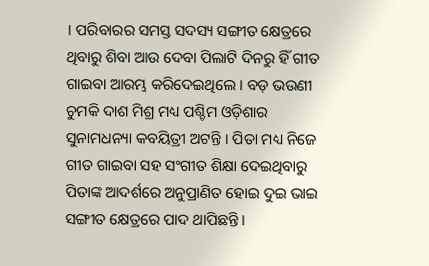। ପରିବାରର ସମସ୍ତ ସଦସ୍ୟ ସଙ୍ଗୀତ କ୍ଷେତ୍ରରେ ଥିବାରୁ ଶିବା ଆଉ ଦେବା ପିଲାଟି ଦିନରୁ ହିଁ ଗୀତ ଗାଇବା ଆରମ୍ଭ କରିଦେଇଥିଲେ । ବଡ଼ ଭଉଣୀ ଚୁମକି ଦାଶ ମିଶ୍ର ମଧ୍ୟ ପଶ୍ଚିମ ଓଡ଼ିଶାର ସୁନାମଧନ୍ୟା କବୟିତ୍ରୀ ଅଟନ୍ତି । ପିତା ମଧ୍ୟ ନିଜେ ଗୀତ ଗାଇବା ସହ ସଂଗୀତ ଶିକ୍ଷା ଦେଇଥିବାରୁ ପିତାଙ୍କ ଆଦର୍ଶରେ ଅନୁପ୍ରାଣିତ ହୋଇ ଦୁଇ ଭାଇ ସଙ୍ଗୀତ କ୍ଷେତ୍ରରେ ପାଦ ଥାପିଛନ୍ତି ।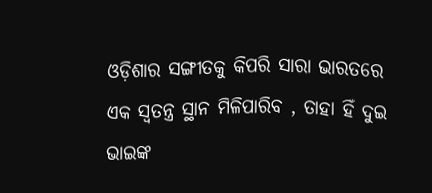ଓଡ଼ିଶାର ସଙ୍ଗୀତକୁ କିପରି ସାରା ଭାରତରେ ଏକ ସ୍ବତନ୍ତ୍ର ସ୍ଥାନ ମିଳିପାରିବ , ତାହା ହିଁ ଦୁଇ ଭାଇଙ୍କ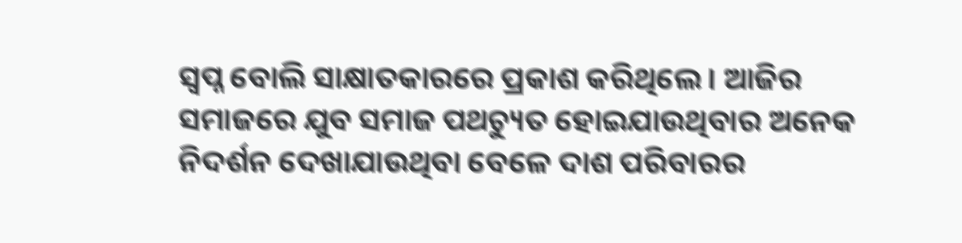ସ୍ବପ୍ନ ବୋଲି ସାକ୍ଷାତକାରରେ ପ୍ରକାଶ କରିଥିଲେ । ଆଜିର ସମାଜରେ ଯୁବ ସମାଜ ପଥଚ୍ୟୁତ ହୋଇଯାଉଥିବାର ଅନେକ ନିଦର୍ଶନ ଦେଖାଯାଉଥିବା ବେଳେ ଦାଶ ପରିବାରର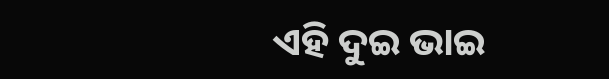ଏହି ଦୁଇ ଭାଇ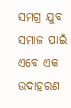ସମଗ୍ର ଯୁବ ସମାଜ ପାଇଁ ଏବେ ଏକ ଉଦାହରଣ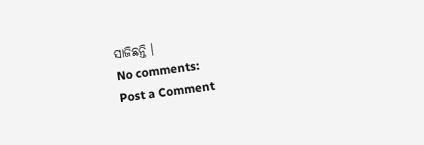ସାଜିଛନ୍ତି ।
No comments:
Post a Comment